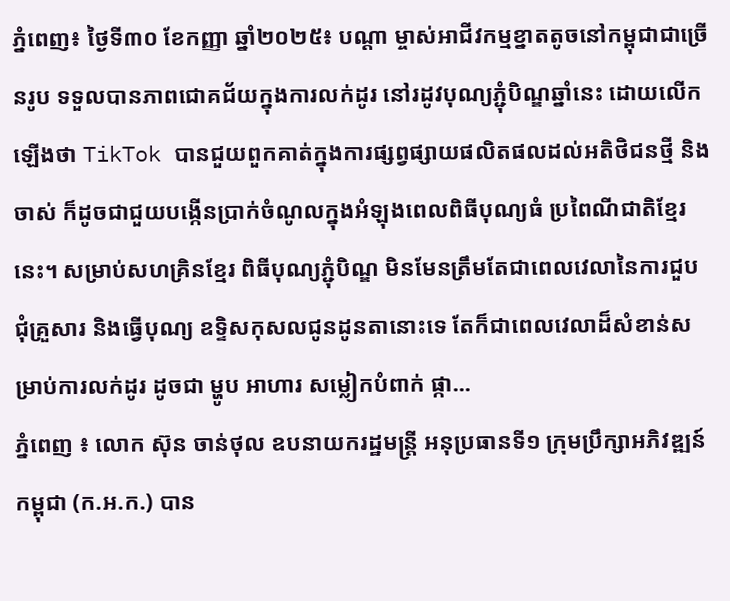ភ្នំពេញ៖ ថ្ងៃទី៣០ ខែកញ្ញា ឆ្នាំ២០២៥៖ បណ្ដា ម្ចាស់អាជីវកម្មខ្នាតតូចនៅកម្ពុជាជាច្រើនរូប ទទួលបានភាពជោគជ័យក្នុងការលក់ដូរ នៅរដូវបុណ្យភ្ជុំបិណ្ឌឆ្នាំនេះ ដោយលើកឡើងថា TikTok បានជួយពួកគាត់ក្នុងការផ្សព្វផ្សាយផលិតផលដល់អតិថិជនថ្មី និងចាស់ ក៏ដូចជាជួយបង្កើនប្រាក់ចំណូលក្នុងអំឡុងពេលពិធីបុណ្យធំ ប្រពៃណីជាតិខ្មែរនេះ។ សម្រាប់សហគ្រិនខ្មែរ ពិធីបុណ្យភ្ជុំបិណ្ឌ មិនមែនត្រឹមតែជាពេលវេលានៃការជួបជុំគ្រួសារ និងធ្វើបុណ្យ ឧទ្ទិសកុសលជូនដូនតានោះទេ តែក៏ជាពេលវេលាដ៏សំខាន់សម្រាប់ការលក់ដូរ ដូចជា ម្ហូប អាហារ សម្លៀកបំពាក់ ផ្កា...
ភ្នំពេញ ៖ លោក ស៊ុន ចាន់ថុល ឧបនាយករដ្ឋមន្ត្រី អនុប្រធានទី១ ក្រុមប្រឹក្សាអភិវឌ្ឍន៍កម្ពុជា (ក.អ.ក.) បាន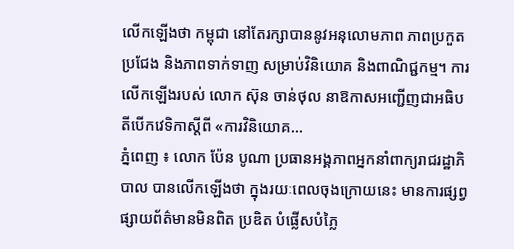លើកឡើងថា កម្ពុជា នៅតែរក្សាបាននូវអនុលោមភាព ភាពប្រកួតប្រជែង និងភាពទាក់ទាញ សម្រាប់វិនិយោគ និងពាណិជ្ជកម្ម។ ការលើកឡើងរបស់ លោក ស៊ុន ចាន់ថុល នាឱកាសអញ្ជើញជាអធិបតីបើកវេទិកាស្ដីពី «ការវិនិយោគ...
ភ្នំពេញ ៖ លោក ប៉ែន បូណា ប្រធានអង្គភាពអ្នកនាំពាក្យរាជរដ្ឋាភិបាល បានលើកឡើងថា ក្នុងរយៈពេលចុងក្រោយនេះ មានការផ្សព្វផ្សាយព័ត៌មានមិនពិត ប្រឌិត បំផ្លើសបំភ្លៃ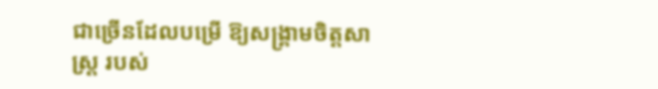ជាច្រើនដែលបម្រើ ឱ្យសង្គ្រាមចិត្តសាស្ត្រ របស់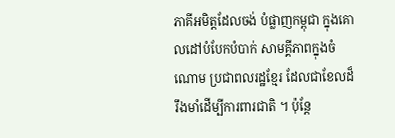ភាគីអមិត្តដែលចង់ បំផ្លាញកម្ពុជា ក្នុងគោលដៅបំបែកបំបាក់ សាមគ្គីភាពក្នុងចំណោម ប្រជាពលរដ្ឋខ្មែរ ដែលជាខែលដ៏រឹងមាំដើម្បីការពារជាតិ ។ ប៉ុន្តែ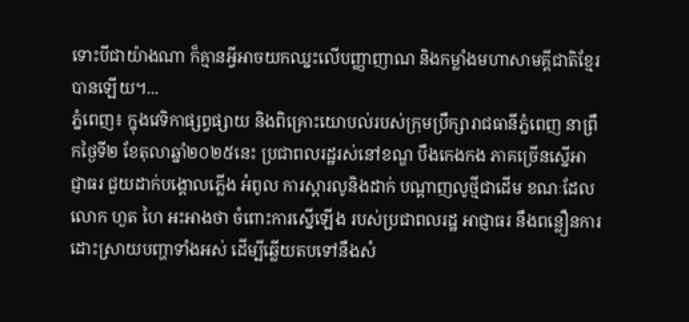ទោះបីជាយ៉ាងណា ក៏គ្មានអ្វីអាចយកឈ្នះលើបញ្ញាញាណ និងកម្លាំងមហាសាមគ្គីជាតិខ្មែរបានឡើយ។...
ភ្នំពេញ៖ ក្នុងវេទិកាផ្សព្វផ្សាយ និងពិគ្រោះយោបល់របស់ក្រុមប្រឹក្សារាជធានីភ្នំពេញ នាព្រឹកថ្ងៃទី២ ខែតុលាឆ្នាំ២០២៥នេះ ប្រជាពលរដ្ឋរស់នៅខណ្ឌ បឹងកេងកង ភាគច្រើនស្នេីអាជ្ញាធរ ជួយដាក់បង្គោលភ្លើង អំពូល ការស្តារលូនិងដាក់ បណ្តាញលូថ្មីជាដើម ខណៈដែល លោក ហួត ហៃ អះអាងថា ចំពោះការស្នើឡើង របស់ប្រជាពលរដ្ឋ អាជ្ញាធរ នឹងពន្លឿនការដោះស្រាយបញ្ហាទាំងអស់ ដើម្បីឆ្លើយតបទៅនឹងសំ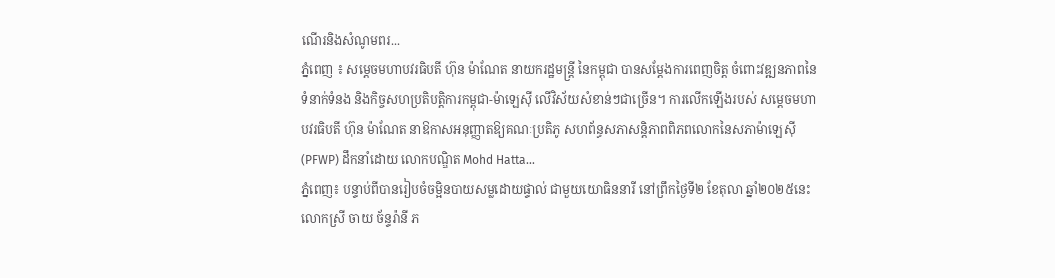ណើរនិងសំណូមពរ...
ភ្នំពេញ ៖ សម្តេចមហាបវរធិបតី ហ៊ុន ម៉ាណែត នាយករដ្ឋមន្ត្រី នៃកម្ពុជា បានសម្តែងការពេញចិត្ត ចំពោះវឌ្ឍនភាពនៃទំនាក់ទំនង និងកិច្ចសហប្រតិបត្តិការកម្ពុជា-ម៉ាឡេស៊ី លើវិស័យសំខាន់ៗជាច្រើន។ ការលើកឡើងរបស់ សម្តេចមហាបវរធិបតី ហ៊ុន ម៉ាណែត នាឱកាសអនុញ្ញាតឱ្យគណៈប្រតិភូ សហព័ន្ធសភាសន្ដិភាពពិភពលោកនៃសភាម៉ាឡេស៊ី (PFWP) ដឹកនាំដោយ លោកបណ្ឌិត Mohd Hatta...
ភ្នំពេញ៖ បន្ទាប់ពីបានរៀបចំចម្អិនបាយសម្លដោយផ្ទាល់ ជាមួយយោធិននារី នៅព្រឹកថ្ងៃទី២ ខែតុលា ឆ្នាំ២០២៥នេះ លោកស្រី ចាយ ច័ន្ទរ៉ានី ភ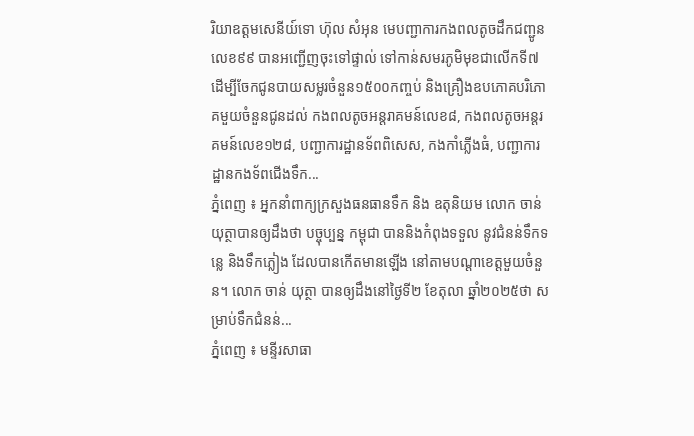រិយាឧត្តមសេនីយ៍ទោ ហ៊ុល សំអុន មេបញ្ជាការកងពលតូចដឹកជញ្ជូនលេខ៩៩ បានអញ្ជើញចុះទៅផ្ទាល់ ទៅកាន់សមរភូមិមុខជាលើកទី៧ ដើម្បីចែកជូនបាយសម្លរចំនួន១៥០០កញ្ចប់ និងគ្រឿងឧបភោគបរិភោគមួយចំនួនជូនដល់ កងពលតូចអន្តរាគមន៍លេខ៨, កងពលតូចអន្តរគមន៍លេខ១២៨, បញ្ជាការដ្ឋានទ័ពពិសេស, កងកាំភ្លើងធំ, បញ្ជាការដ្ឋានកងទ័ពជើងទឹក...
ភ្នំពេញ ៖ អ្នកនាំពាក្យក្រសួងធនធានទឹក និង ឧតុនិយម លោក ចាន់ យុត្ថាបានឲ្យដឹងថា បច្ចុប្បន្ន កម្ពុជា បាននិងកំពុងទទួល នូវជំនន់ទឹកទន្លេ និងទឹកភ្លៀង ដែលបានកើតមានឡើង នៅតាមបណ្តាខេត្តមួយចំនួន។ លោក ចាន់ យុត្ថា បានឲ្យដឹងនៅថ្ងៃទី២ ខែតុលា ឆ្នាំ២០២៥ថា សម្រាប់ទឹកជំនន់...
ភ្នំពេញ ៖ មន្ទីរសាធា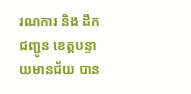រណការ និង ដឹកជញ្ជូន ខេត្តបន្ទាយមានជ័យ បាន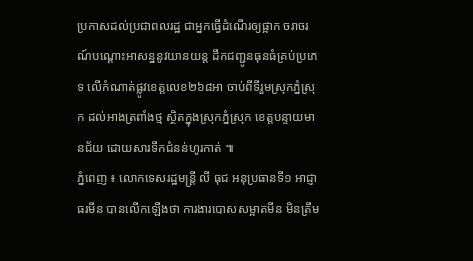ប្រកាសដល់ប្រជាពលរដ្ឋ ជាអ្នកធ្វើដំណើរឲ្យផ្អាក ចរាចរណ៍បណ្តោះអាសន្ននូវយានយន្ត ដឹកជញ្ជូនធុនធំគ្រប់ប្រភេទ លើកំណាត់ផ្លូវខេត្តលេខ២៦៨អា ចាប់ពីទីរួមស្រុកភ្នំស្រុក ដល់អាងត្រពាំងថ្ម ស្ថិតក្នុងស្រុកភ្នំស្រុក ខេត្តបន្ទាយមានជ័យ ដោយសារទឹកជំនន់ហូរកាត់ ៕
ភ្នំពេញ ៖ លោកទេសរដ្ឋមន្រ្តី លី ធុជ អនុប្រធានទី១ អាជ្ញាធរមីន បានលើកឡើងថា ការងារបោសសម្អាតមីន មិនត្រឹម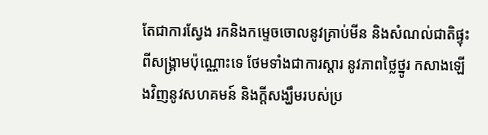តែជាការស្វែង រកនិងកម្ទេចចោលនូវគ្រាប់មីន និងសំណល់ជាតិផ្ទុះពីសង្រ្គាមប៉ុណ្ណោះទេ ថែមទាំងជាការស្តារ នូវភាពថ្លៃថ្នូរ កសាងឡើងវិញនូវសហគមន៍ និងក្តីសង្ឃឹមរបស់ប្រ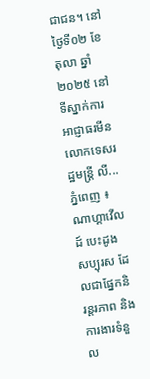ជាជន។ នៅថ្ងៃទី០២ ខែតុលា ឆ្នាំ២០២៥ នៅទីស្នាក់ការអាជ្ញាធរមីន លោកទេសរដ្ឋមន្រ្តី លី...
ភ្នំពេញ ៖ ណាហ្គាវើលដ៍ បេះដូងសប្បុរស ដែលជាផ្នែកនិរន្តរភាព និងការងារទំនួល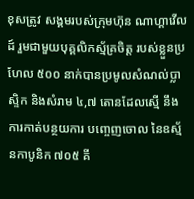ខុសត្រូវ សង្គមរបស់ក្រុមហ៊ុន ណាហ្គាវើលដ៍ រួមជាមួយបុគ្គលិកស្ម័គ្រចិត្ត របស់ខ្លួនប្រហែល ៥០០ នាក់បានប្រមូលសំណល់ប្លាស្ទិក និងសំរាម ៤,៧ តោនដែលស្មើ នឹងការកាត់បន្ថយការ បញ្ចេញចោល នៃឧស្ម័នកាបូនិក ៧០៥ គី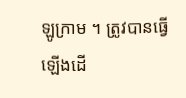ឡូក្រាម ។ ត្រូវបានធ្វើឡើងដើ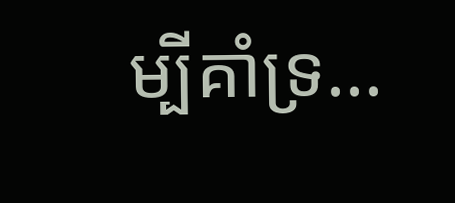ម្បីគាំទ្រ...